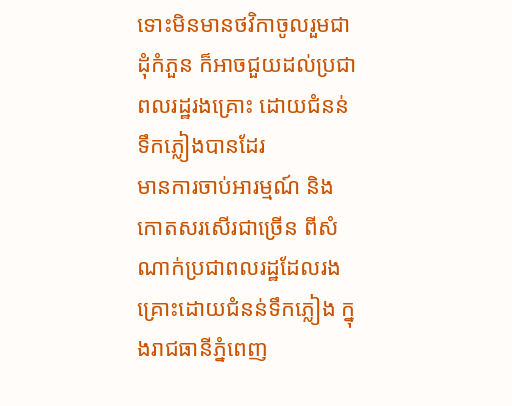ទោះមិនមានថវិកាចូលរួមជាដុំកំភួន ក៏អាចជួយដល់ប្រជាពលរដ្ឋរងគ្រោះ ដោយជំនន់ទឹកភ្លៀងបានដែរ
មានការចាប់អារម្មណ៍ និងកោតសរសើរជាច្រើន ពីសំណាក់ប្រជាពលរដ្ឋដែលរងគ្រោះដោយជំនន់ទឹកភ្លៀង ក្នុងរាជធានីភ្នំពេញ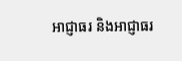អាជ្ញាធរ និងអាជ្ញាធរ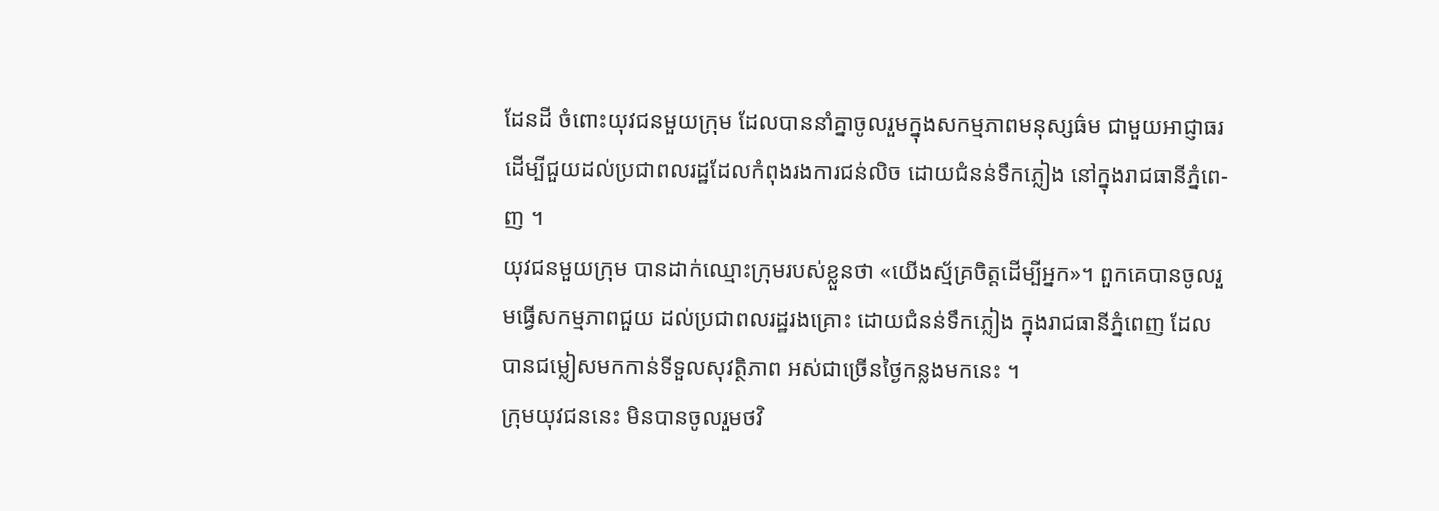ដែនដី ចំពោះយុវជនមួយក្រុម ដែលបាននាំគ្នាចូលរួមក្នុងសកម្មភាពមនុស្សធ៌ម ជាមួយអាជ្ញាធរ ដើម្បីជួយដល់ប្រជាពលរដ្ឋដែលកំពុងរងការជន់លិច ដោយជំនន់ទឹកភ្លៀង នៅក្នុងរាជធានីភ្នំពេ-ញ ។
យុវជនមួយក្រុម បានដាក់ឈ្មោះក្រុមរបស់ខ្លួនថា «យើងស្ម័គ្រចិត្តដើម្បីអ្នក»។ ពួកគេបានចូលរួមធ្វើសកម្មភាពជួយ ដល់ប្រជាពលរដ្ឋរងគ្រោះ ដោយជំនន់ទឹកភ្លៀង ក្នុងរាជធានីភ្នំពេញ ដែលបានជម្លៀសមកកាន់ទីទួលសុវត្ថិភាព អស់ជាច្រើនថ្ងៃកន្លងមកនេះ ។
ក្រុមយុវជននេះ មិនបានចូលរួមថវិ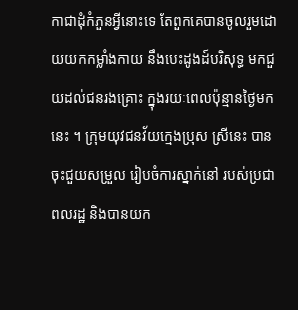កាជាដុំកំភួនអ្វីនោះទេ តែពួកគេបានចូលរួមដោយយកកម្លាំងកាយ នឹងបេះដូងដ៍បរិសុទ្ធ មកជួយដល់ជនរងគ្រោះ ក្នុងរយៈពេលប៉ុន្មានថ្ងៃមកនេះ ។ ក្រុមយុវជនវ័យក្មេងប្រុស ស្រីនេះ បានចុះជួយសម្រួល រៀបចំការស្នាក់នៅ របស់ប្រជាពលរដ្ឋ និងបានយក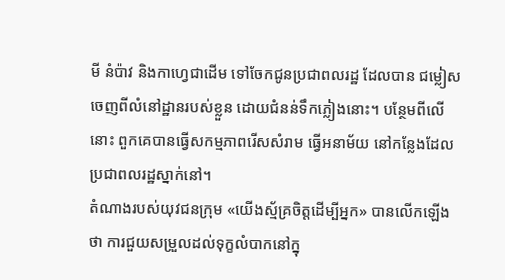មី នំប៉ាវ និងកាហ្វេជាដើម ទៅចែកជូនប្រជាពលរដ្ឋ ដែលបាន ជម្លៀសចេញពីលំនៅដ្ឋានរបស់ខ្លួន ដោយជំនន់ទឹកភ្លៀងនោះ។ បន្ថែមពីលើនោះ ពួកគេបានធ្វើសកម្មភាពរើសសំរាម ធ្វើអនាម័យ នៅកន្លែងដែលប្រជាពលរដ្ឋស្នាក់នៅ។
តំណាងរបស់យុវជនក្រុម «យើងស្ម័គ្រចិត្តដើម្បីអ្នក» បានលើកឡើងថា ការជួយសម្រួលដល់ទុក្ខលំបាកនៅក្នុ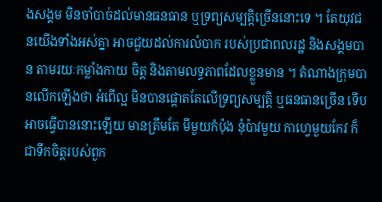ងសង្គម មិនចាំបាច់ដល់មានធនធាន ឬទ្រព្យសម្បត្តិច្រើននោះទេ ។ តែយុវជនយើងទាំងអស់គ្នា អាចជួយដល់ការលំបាក របស់ប្រជាពលរដ្ឋ និងសង្គមបាន តាមរយៈកម្លាំងកាយ ចិត្ត និងតាមលទ្ធភាពដែលខ្លួនមាន ។ តំណាងក្រុមបានលើកឡើងថា អំពើល្អ មិនបានផ្តោតតែលើទ្រព្យសម្បត្តិ ឬធនធានច្រើន ទើបអាចធ្វើបាននោះឡើយ មានត្រឹមតែ មីមួយកំប៉ុង នុំប៉ាវមួយ កាហ្វេមួយកែវ ក៏ជាទឹកចិត្តរបស់ពួក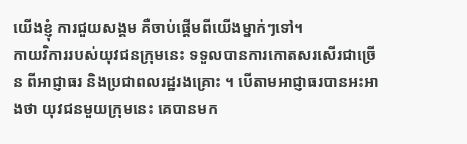យើងខ្ញុំ ការជួយសង្គម គឺចាប់ផ្តើមពីយើងម្នាក់ៗទៅ។
កាយវិការរបស់យុវជនក្រុមនេះ ទទួលបានការកោតសរសើរជាច្រើន ពីអាជ្ញាធរ និងប្រជាពលរដ្ឋរងគ្រោះ ។ បើតាមអាជ្ញាធរបានអះអាងថា យុវជនមួយក្រុមនេះ គេបានមក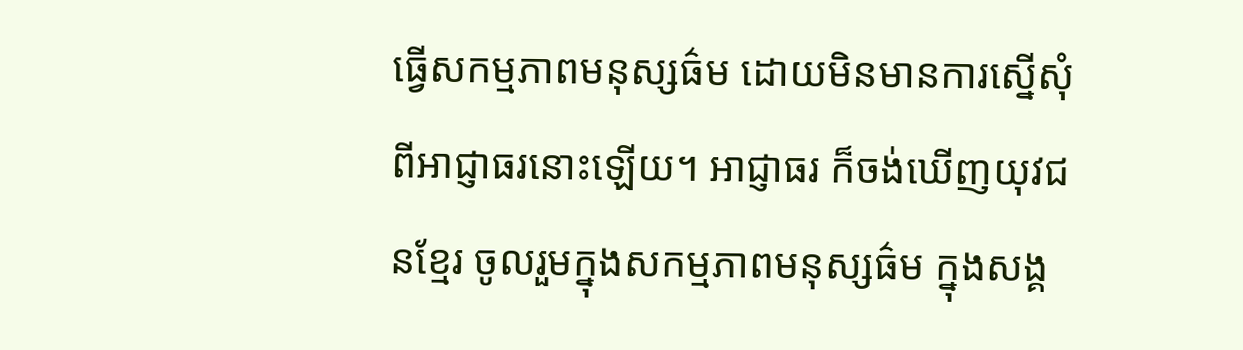ធ្វើសកម្មភាពមនុស្សធ៌ម ដោយមិនមានការស្នើសុំ ពីអាជ្ញាធរនោះឡើយ។ អាជ្ញាធរ ក៏ចង់ឃើញយុវជនខ្មែរ ចូលរួមក្នុងសកម្មភាពមនុស្សធ៌ម ក្នុងសង្គ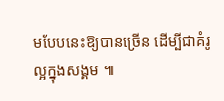មបែបនេះឱ្យបានច្រើន ដើម្បីជាគំរូល្អក្នុងសង្គម ៕